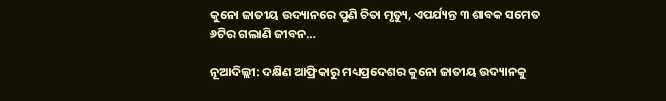କୁନୋ ଜାତୀୟ ଉଦ୍ୟାନରେ ପୁଣି ଚିତା ମୃତ୍ୟୁ, ଏପର୍ଯ୍ୟନ୍ତ ୩ ଶାବକ ସମେତ ୬ଟିର ଗଲାଣି ଜୀବନ…

ନୂଆଦିଲ୍ଲୀ: ଦକ୍ଷିଣ ଆଫ୍ରିକାରୁ ମଧ୍ୟପ୍ରଦେଶର କୁନୋ ଜାତୀୟ ଉଦ୍ୟାନକୁ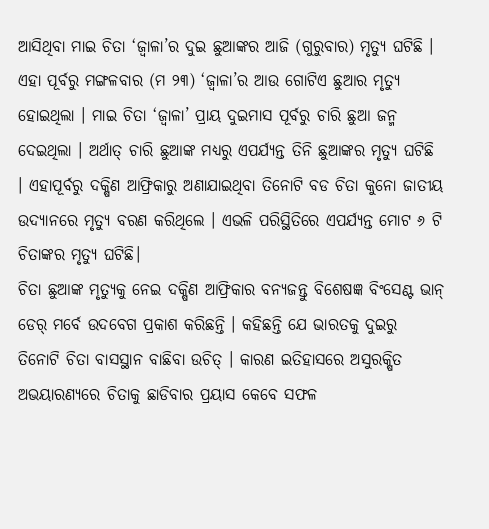ଆସିଥିବା ମାଇ ଚିତା ‘ଜ୍ବାଳା’ର ଦୁଇ ଛୁଆଙ୍କର ଆଜି (ଗୁରୁବାର) ମୃତ୍ୟୁ ଘଟିଛି । ଏହା ପୂର୍ବରୁ ମଙ୍ଗଳବାର (ମ ୨୩) ‘ଜ୍ବାଳା’ର ଆଉ ଗୋଟିଏ ଛୁଆର ମୃତ୍ୟୁ ହୋଇଥିଲା । ମାଇ ଚିତା ‘ଜ୍ବାଳା’ ପ୍ରାୟ ଦୁଇମାସ ପୂର୍ବରୁ ଚାରି ଛୁଆ ଜନ୍ମ ଦେଇଥିଲା । ଅର୍ଥାତ୍ ଚାରି ଛୁଆଙ୍କ ମଧ୍ୟରୁ ଏପର୍ଯ୍ୟନ୍ତ ତିନି ଛୁଆଙ୍କର ମୃତ୍ୟୁ ଘଟିଛି । ଏହାପୂର୍ବରୁ ଦକ୍ଷିଣ ଆଫ୍ରିକାରୁ ଅଣାଯାଇଥିବା ତିନୋଟି ବଡ ଚିତା କୁନୋ ଜାତୀୟ ଉଦ୍ୟାନରେ ମୃତ୍ୟୁ ବରଣ କରିଥିଲେ । ଏଭଳି ପରିସ୍ଥିତିରେ ଏପର୍ଯ୍ୟନ୍ତ ମୋଟ ୬ ଟି ଚିତାଙ୍କର ମୃତ୍ୟୁ ଘଟିଛି।
ଚିତା ଛୁଆଙ୍କ ମୃତ୍ୟୁକୁ ନେଇ ଦକ୍ଷିଣ ଆଫ୍ରିକାର ବନ୍ୟଜନ୍ତୁ ବିଶେଷଜ୍ଞ ବିଂସେଣ୍ଟ ଭାନ୍ ଡେର୍ ମର୍ବେ ଉଦବେଗ ପ୍ରକାଶ କରିଛନ୍ତି । କହିଛନ୍ତି ଯେ ଭାରତକୁ ଦୁଇରୁ ତିନୋଟି ଚିତା ବାସସ୍ଥାନ ବାଛିବା ଉଚିତ୍ । କାରଣ ଇତିହାସରେ ଅସୁରକ୍ଷିତ ଅଭୟାରଣ୍ୟରେ ଚିତାକୁ ଛାଡିବାର ପ୍ରୟାସ କେବେ ସଫଳ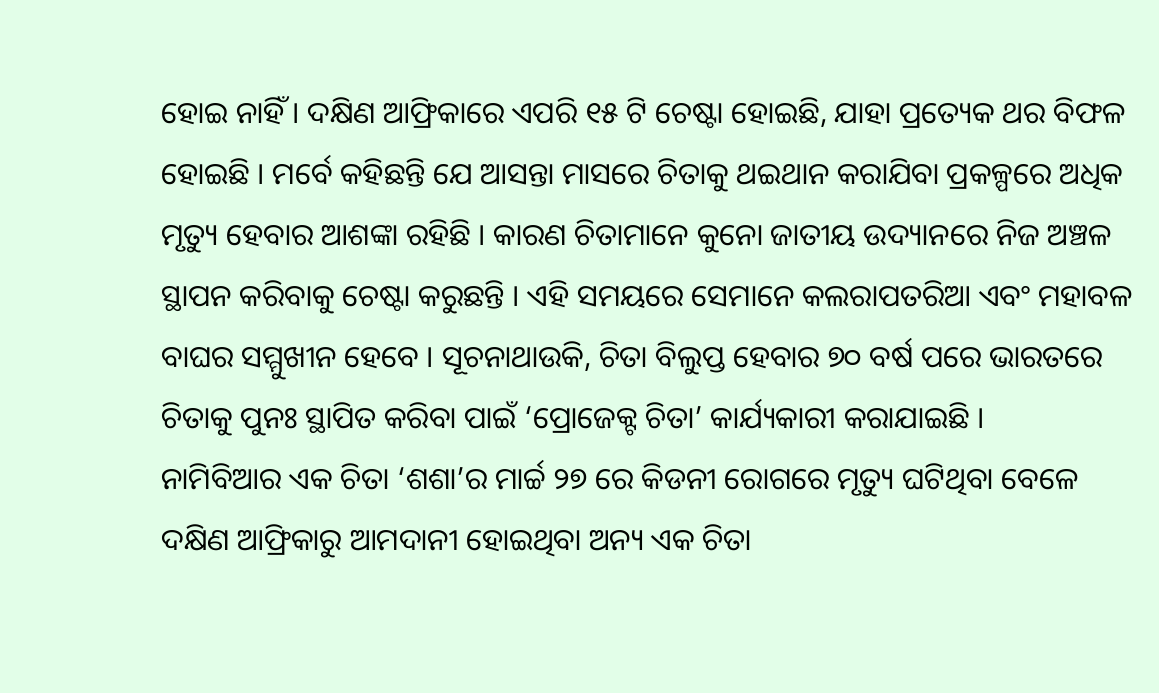ହୋଇ ନାହିଁ । ଦକ୍ଷିଣ ଆଫ୍ରିକାରେ ଏପରି ୧୫ ଟି ଚେଷ୍ଟା ହୋଇଛି, ଯାହା ପ୍ରତ୍ୟେକ ଥର ବିଫଳ ହୋଇଛି । ମର୍ବେ କହିଛନ୍ତି ଯେ ଆସନ୍ତା ମାସରେ ଚିତାକୁ ଥଇଥାନ କରାଯିବା ପ୍ରକଳ୍ପରେ ଅଧିକ ମୃତ୍ୟୁ ହେବାର ଆଶଙ୍କା ରହିଛି । କାରଣ ଚିତାମାନେ କୁନୋ ଜାତୀୟ ଉଦ୍ୟାନରେ ନିଜ ଅଞ୍ଚଳ ସ୍ଥାପନ କରିବାକୁ ଚେଷ୍ଟା କରୁଛନ୍ତି । ଏହି ସମୟରେ ସେମାନେ କଲରାପତରିଆ ଏବଂ ମହାବଳ ବାଘର ସମ୍ମୁଖୀନ ହେବେ । ସୂଚନାଥାଉକି, ଚିତା ବିଲୁପ୍ତ ହେବାର ୭୦ ବର୍ଷ ପରେ ଭାରତରେ ଚିତାକୁ ପୁନଃ ସ୍ଥାପିତ କରିବା ପାଇଁ ‘ପ୍ରୋଜେକ୍ଟ ଚିତା’ କାର୍ଯ୍ୟକାରୀ କରାଯାଇଛି ।
ନାମିବିଆର ଏକ ଚିତା ‘ଶଶା’ର ମାର୍ଚ୍ଚ ୨୭ ରେ କିଡନୀ ରୋଗରେ ମୃତ୍ୟୁ ଘଟିଥିବା ବେଳେ ଦକ୍ଷିଣ ଆଫ୍ରିକାରୁ ଆମଦାନୀ ହୋଇଥିବା ଅନ୍ୟ ଏକ ଚିତା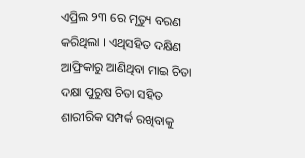ଏପ୍ରିଲ ୨୩ ରେ ମୃତ୍ୟୁ ବରଣ କରିଥିଲା । ଏଥିସହିତ ଦକ୍ଷିଣ ଆଫ୍ରିକାରୁ ଆଣିଥିବା ମାଇ ଚିତା ଦକ୍ଷା ପୁରୁଷ ଚିତା ସହିତ ଶାରୀରିକ ସମ୍ପର୍କ ରଖିବାକୁ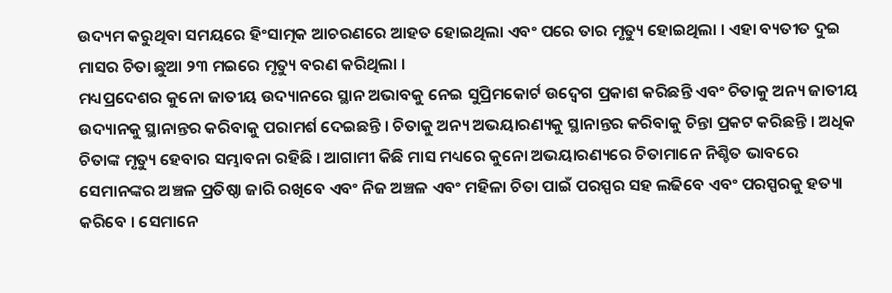ଉଦ୍ୟମ କରୁଥିବା ସମୟରେ ହିଂସାତ୍ମକ ଆଚରଣରେ ଆହତ ହୋଇଥିଲା ଏବଂ ପରେ ତାର ମୃତ୍ୟୁ ହୋଇଥିଲା । ଏହା ବ୍ୟତୀତ ଦୁଇ ମାସର ଚିତା ଛୁଆ ୨୩ ମଇରେ ମୃତ୍ୟୁ ବରଣ କରିଥିଲା ।
ମଧ୍ୟପ୍ରଦେଶର କୁନୋ ଜାତୀୟ ଉଦ୍ୟାନରେ ସ୍ଥାନ ଅଭାବକୁ ନେଇ ସୁପ୍ରିମକୋର୍ଟ ଉଦ୍ବେଗ ପ୍ରକାଶ କରିଛନ୍ତି ଏବଂ ଚିତାକୁ ଅନ୍ୟ ଜାତୀୟ ଉଦ୍ୟାନକୁ ସ୍ଥାନାନ୍ତର କରିବାକୁ ପରାମର୍ଶ ଦେଇଛନ୍ତି । ଚିତାକୁ ଅନ୍ୟ ଅଭୟାରଣ୍ୟକୁ ସ୍ଥାନାନ୍ତର କରିବାକୁ ଚିନ୍ତା ପ୍ରକଟ କରିଛନ୍ତି । ଅଧିକ ଚିତାଙ୍କ ମୃତ୍ୟୁ ହେବାର ସମ୍ଭାବନା ରହିଛି । ଆଗାମୀ କିଛି ମାସ ମଧ୍ୟରେ କୁନୋ ଅଭୟାରଣ୍ୟରେ ଚିତାମାନେ ନିଶ୍ଚିତ ଭାବରେ ସେମାନଙ୍କର ଅଞ୍ଚଳ ପ୍ରତିଷ୍ଠା ଜାରି ରଖିବେ ଏବଂ ନିଜ ଅଞ୍ଚଳ ଏବଂ ମହିଳା ଚିତା ପାଇଁ ପରସ୍ପର ସହ ଲଢିବେ ଏବଂ ପରସ୍ପରକୁ ହତ୍ୟା କରିବେ । ସେମାନେ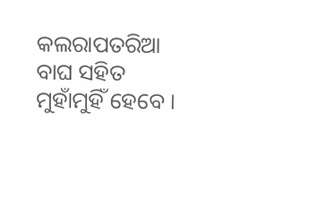କଲରାପତରିଆ ବାଘ ସହିତ ମୁହାଁମୁହିଁ ହେବେ ।